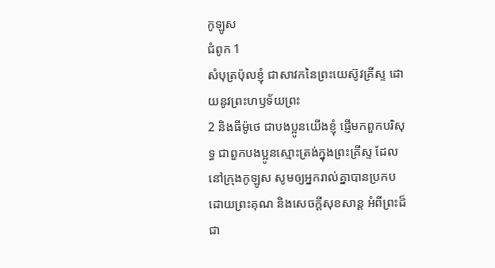កូឡូស
ជំពូក 1
សំបុត្រប៉ុលខ្ញុំ ជាសាវកនៃព្រះយេស៊ូវគ្រីស្ទ ដោយនូវព្រះហឫទ័យព្រះ
2 និងធីម៉ូថេ ជាបងប្អូនយើងខ្ញុំ ផ្ញើមកពួកបរិសុទ្ធ ជាពួកបងប្អូនស្មោះត្រង់ក្នុងព្រះគ្រីស្ទ ដែលនៅក្រុងកូឡូស សូមឲ្យអ្នករាល់គ្នាបានប្រកប ដោយព្រះគុណ និងសេចក្ដីសុខសាន្ត អំពីព្រះដ៏ជា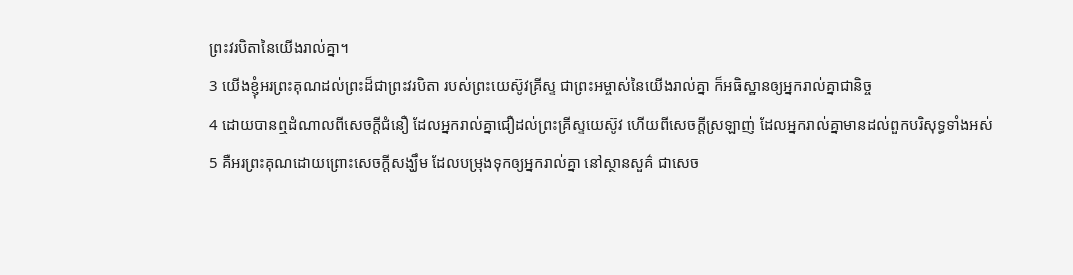ព្រះវរបិតានៃយើងរាល់គ្នា។
3 យើងខ្ញុំអរព្រះគុណដល់ព្រះដ៏ជាព្រះវរបិតា របស់ព្រះយេស៊ូវគ្រីស្ទ ជាព្រះអម្ចាស់នៃយើងរាល់គ្នា ក៏អធិស្ឋានឲ្យអ្នករាល់គ្នាជានិច្ច
4 ដោយបានឮដំណាលពីសេចក្ដីជំនឿ ដែលអ្នករាល់គ្នាជឿដល់ព្រះគ្រីស្ទយេស៊ូវ ហើយពីសេចក្ដីស្រឡាញ់ ដែលអ្នករាល់គ្នាមានដល់ពួកបរិសុទ្ធទាំងអស់
5 គឺអរព្រះគុណដោយព្រោះសេចក្ដីសង្ឃឹម ដែលបម្រុងទុកឲ្យអ្នករាល់គ្នា នៅស្ថានសួគ៌ ជាសេច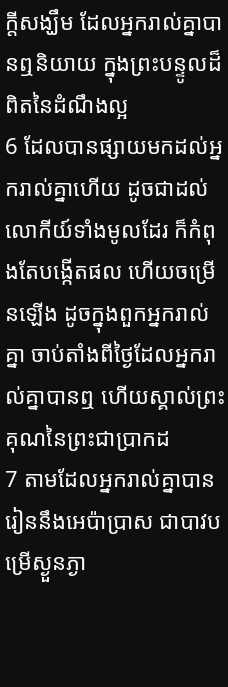ក្ដីសង្ឃឹម ដែលអ្នករាល់គ្នាបានឮនិយាយ ក្នុងព្រះបន្ទូលដ៏ពិតនៃដំណឹងល្អ
6 ដែលបានផ្សាយមកដល់អ្នករាល់គ្នាហើយ ដូចជាដល់លោកីយ៍ទាំងមូលដែរ ក៏កំពុងតែបង្កើតផល ហើយចម្រើនឡើង ដូចក្នុងពួកអ្នករាល់គ្នា ចាប់តាំងពីថ្ងៃដែលអ្នករាល់គ្នាបានឮ ហើយស្គាល់ព្រះគុណនៃព្រះជាប្រាកដ
7 តាមដែលអ្នករាល់គ្នាបានរៀននឹងអេប៉ាប្រាស ជាបាវបម្រើស្ងួនភ្ងា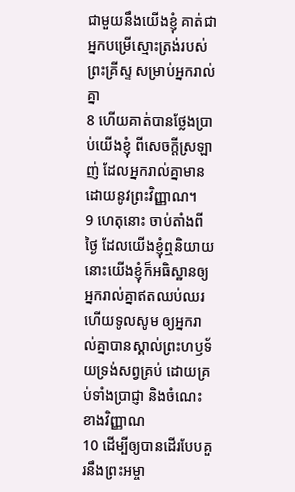ជាមួយនឹងយើងខ្ញុំ គាត់ជាអ្នកបម្រើស្មោះត្រង់របស់ព្រះគ្រីស្ទ សម្រាប់អ្នករាល់គ្នា
8 ហើយគាត់បានថ្លែងប្រាប់យើងខ្ញុំ ពីសេចក្ដីស្រឡាញ់ ដែលអ្នករាល់គ្នាមានដោយនូវព្រះវិញ្ញាណ។
9 ហេតុនោះ ចាប់តាំងពីថ្ងៃ ដែលយើងខ្ញុំឮនិយាយ នោះយើងខ្ញុំក៏អធិស្ឋានឲ្យអ្នករាល់គ្នាឥតឈប់ឈរ ហើយទូលសូម ឲ្យអ្នករាល់គ្នាបានស្គាល់ព្រះហឫទ័យទ្រង់សព្វគ្រប់ ដោយគ្រប់ទាំងប្រាជ្ញា និងចំណេះខាងវិញ្ញាណ
10 ដើម្បីឲ្យបានដើរបែបគួរនឹងព្រះអម្ចា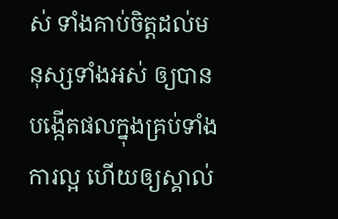ស់ ទាំងគាប់ចិត្តដល់មនុស្សទាំងអស់ ឲ្យបានបង្កើតផលក្នុងគ្រប់ទាំងការល្អ ហើយឲ្យស្គាល់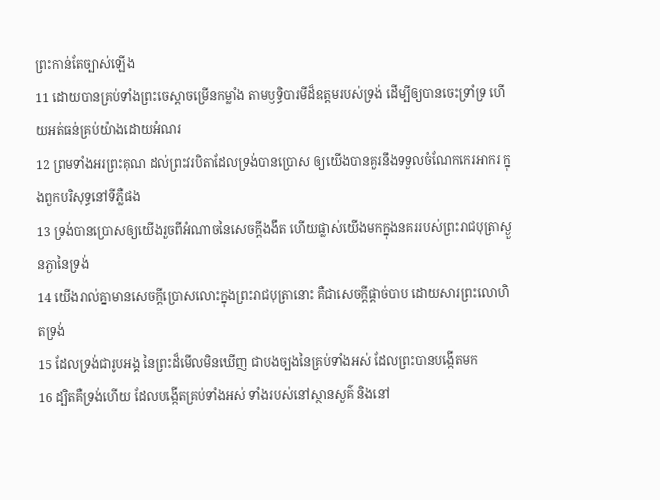ព្រះកាន់តែច្បាស់ឡើង
11 ដោយបានគ្រប់ទាំងព្រះចេស្តាចម្រើនកម្លាំង តាមឫទ្ធិបារមីដ៏ឧត្តមរបស់ទ្រង់ ដើម្បីឲ្យបានចេះទ្រាំទ្រ ហើយអត់ធន់គ្រប់យ៉ាងដោយអំណរ
12 ព្រមទាំងអរព្រះគុណ ដល់ព្រះវរបិតាដែលទ្រង់បានប្រោស ឲ្យយើងបានគួរនឹងទទួលចំណែកកេរអាករ ក្នុងពួកបរិសុទ្ធនៅទីភ្លឺផង
13 ទ្រង់បានប្រោសឲ្យយើងរួចពីអំណាចនៃសេចក្ដីងងឹត ហើយផ្លាស់យើងមកក្នុងនគររបស់ព្រះរាជបុត្រាស្ងួនភ្ងានៃទ្រង់
14 យើងរាល់គ្នាមានសេចក្ដីប្រោសលោះក្នុងព្រះរាជបុត្រានោះ គឺជាសេចក្ដីផ្តាច់បាប ដោយសារព្រះលោហិតទ្រង់
15 ដែលទ្រង់ជារូបអង្គ នៃព្រះដ៏មើលមិនឃើញ ជាបងច្បងនៃគ្រប់ទាំងអស់ ដែលព្រះបានបង្កើតមក
16 ដ្បិតគឺទ្រង់ហើយ ដែលបង្កើតគ្រប់ទាំងអស់ ទាំងរបស់នៅស្ថានសួគ៌ និងនៅ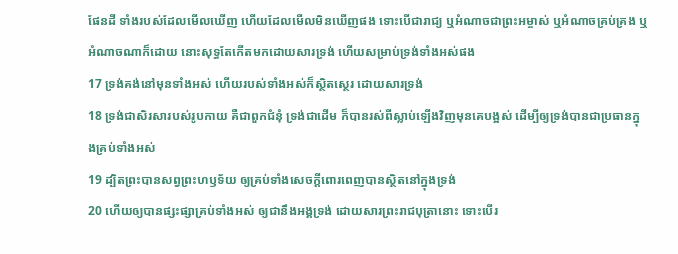ផែនដី ទាំងរបស់ដែលមើលឃើញ ហើយដែលមើលមិនឃើញផង ទោះបើជារាជ្យ ឬអំណាចជាព្រះអម្ចាស់ ឬអំណាចគ្រប់គ្រង ឬអំណាចណាក៏ដោយ នោះសុទ្ធតែកើតមកដោយសារទ្រង់ ហើយសម្រាប់ទ្រង់ទាំងអស់ផង
17 ទ្រង់គង់នៅមុនទាំងអស់ ហើយរបស់ទាំងអស់ក៏ស្ថិតស្ថេរ ដោយសារទ្រង់
18 ទ្រង់ជាសិរសារបស់រូបកាយ គឺជាពួកជំនុំ ទ្រង់ជាដើម ក៏បានរស់ពីស្លាប់ឡើងវិញមុនគេបង្អស់ ដើម្បីឲ្យទ្រង់បានជាប្រធានក្នុងគ្រប់ទាំងអស់
19 ដ្បិតព្រះបានសព្វព្រះហឫទ័យ ឲ្យគ្រប់ទាំងសេចក្ដីពោរពេញបានស្ថិតនៅក្នុងទ្រង់
20 ហើយឲ្យបានផ្សះផ្សាគ្រប់ទាំងអស់ ឲ្យជានឹងអង្គទ្រង់ ដោយសារព្រះរាជបុត្រានោះ ទោះបើរ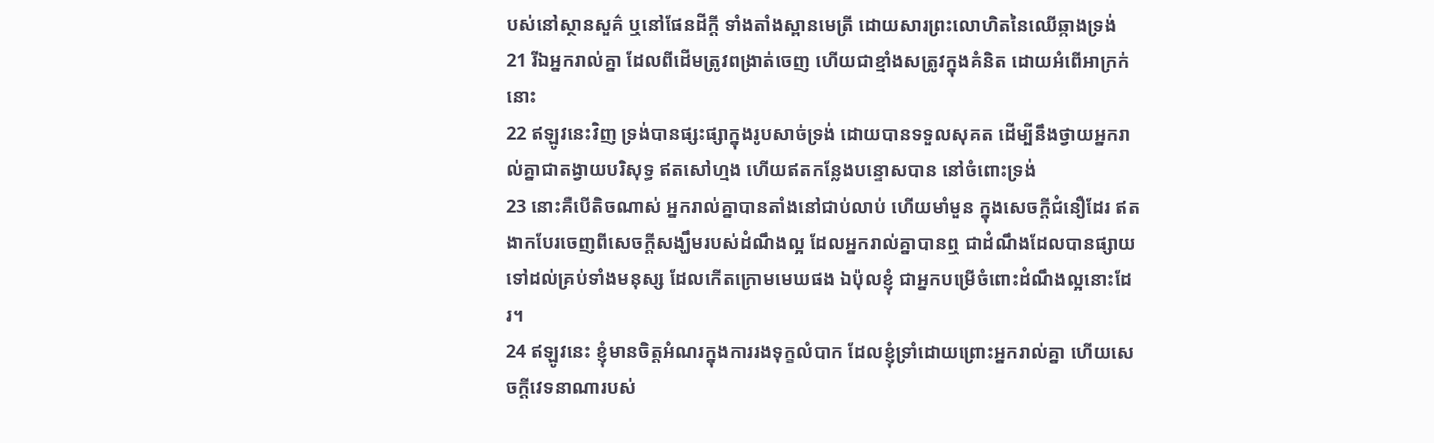បស់នៅស្ថានសួគ៌ ឬនៅផែនដីក្តី ទាំងតាំងស្ពានមេត្រី ដោយសារព្រះលោហិតនៃឈើឆ្កាងទ្រង់
21 រីឯអ្នករាល់គ្នា ដែលពីដើមត្រូវពង្រាត់ចេញ ហើយជាខ្មាំងសត្រូវក្នុងគំនិត ដោយអំពើអាក្រក់នោះ
22 ឥឡូវនេះវិញ ទ្រង់បានផ្សះផ្សាក្នុងរូបសាច់ទ្រង់ ដោយបានទទួលសុគត ដើម្បីនឹងថ្វាយអ្នករាល់គ្នាជាតង្វាយបរិសុទ្ធ ឥតសៅហ្មង ហើយឥតកន្លែងបន្ទោសបាន នៅចំពោះទ្រង់
23 នោះគឺបើតិចណាស់ អ្នករាល់គ្នាបានតាំងនៅជាប់លាប់ ហើយមាំមួន ក្នុងសេចក្ដីជំនឿដែរ ឥតងាកបែរចេញពីសេចក្ដីសង្ឃឹមរបស់ដំណឹងល្អ ដែលអ្នករាល់គ្នាបានឮ ជាដំណឹងដែលបានផ្សាយ ទៅដល់គ្រប់ទាំងមនុស្ស ដែលកើតក្រោមមេឃផង ឯប៉ុលខ្ញុំ ជាអ្នកបម្រើចំពោះដំណឹងល្អនោះដែរ។
24 ឥឡូវនេះ ខ្ញុំមានចិត្តអំណរក្នុងការរងទុក្ខលំបាក ដែលខ្ញុំទ្រាំដោយព្រោះអ្នករាល់គ្នា ហើយសេចក្ដីវេទនាណារបស់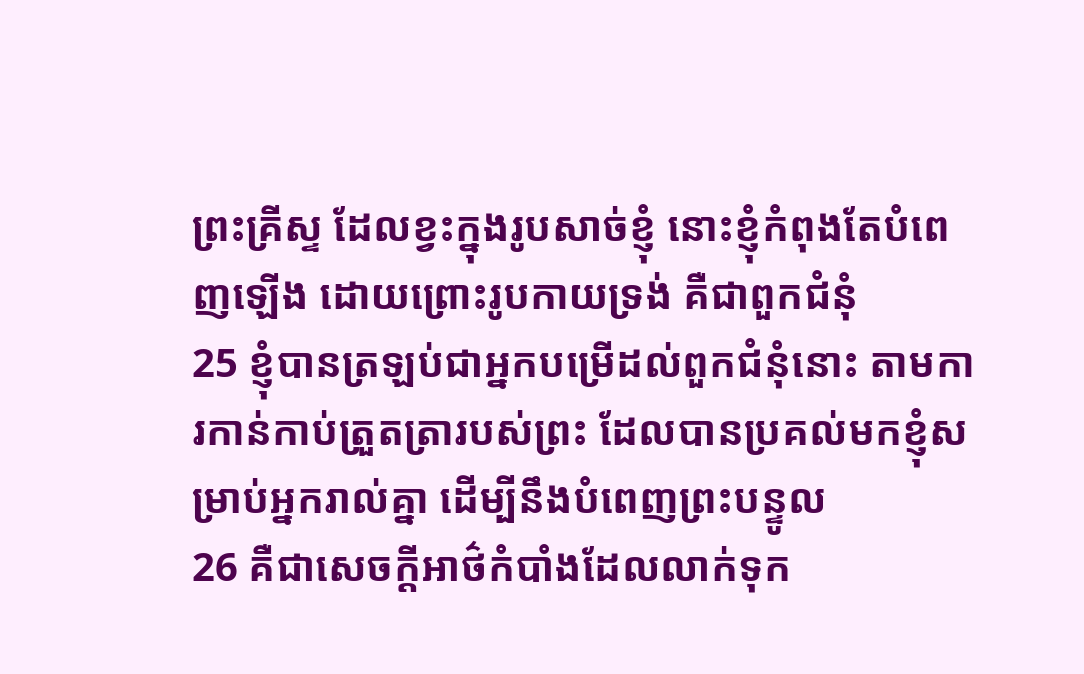ព្រះគ្រីស្ទ ដែលខ្វះក្នុងរូបសាច់ខ្ញុំ នោះខ្ញុំកំពុងតែបំពេញឡើង ដោយព្រោះរូបកាយទ្រង់ គឺជាពួកជំនុំ
25 ខ្ញុំបានត្រឡប់ជាអ្នកបម្រើដល់ពួកជំនុំនោះ តាមការកាន់កាប់ត្រួតត្រារបស់ព្រះ ដែលបានប្រគល់មកខ្ញុំសម្រាប់អ្នករាល់គ្នា ដើម្បីនឹងបំពេញព្រះបន្ទូល
26 គឺជាសេចក្ដីអាថ៌កំបាំងដែលលាក់ទុក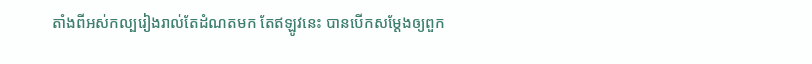តាំងពីអស់កល្បរៀងរាល់តែដំណតមក តែឥឡូវនេះ បានបើកសម្ដែងឲ្យពួក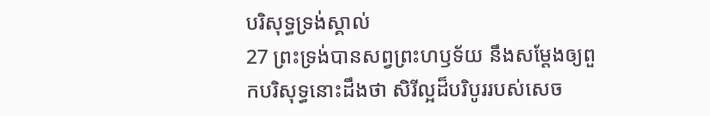បរិសុទ្ធទ្រង់ស្គាល់
27 ព្រះទ្រង់បានសព្វព្រះហឫទ័យ នឹងសម្ដែងឲ្យពួកបរិសុទ្ធនោះដឹងថា សិរីល្អដ៏បរិបូររបស់សេច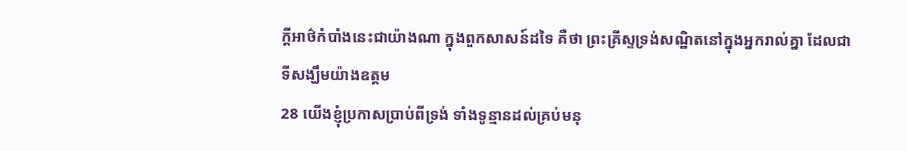ក្ដីអាថ៌កំបាំងនេះជាយ៉ាងណា ក្នុងពួកសាសន៍ដទៃ គឺថា ព្រះគ្រីស្ទទ្រង់សណ្ឋិតនៅក្នុងអ្នករាល់គ្នា ដែលជាទីសង្ឃឹមយ៉ាងឧត្តម
28 យើងខ្ញុំប្រកាសប្រាប់ពីទ្រង់ ទាំងទូន្មានដល់គ្រប់មនុ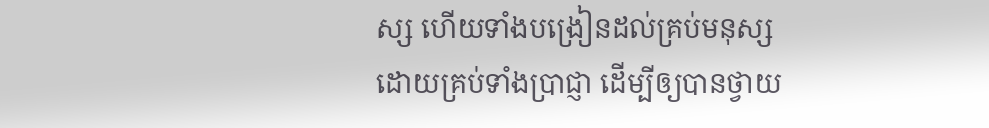ស្ស ហើយទាំងបង្រៀនដល់គ្រប់មនុស្ស ដោយគ្រប់ទាំងប្រាជ្ញា ដើម្បីឲ្យបានថ្វាយ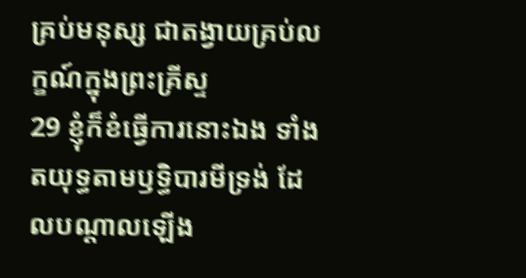គ្រប់មនុស្ស ជាតង្វាយគ្រប់លក្ខណ៍ក្នុងព្រះគ្រីស្ទ
29 ខ្ញុំក៏ខំធ្វើការនោះឯង ទាំងតយុទ្ធតាមឫទ្ធិបារមីទ្រង់ ដែលបណ្តាលឡើង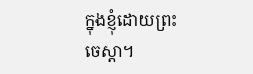ក្នុងខ្ញុំដោយព្រះចេស្តា។